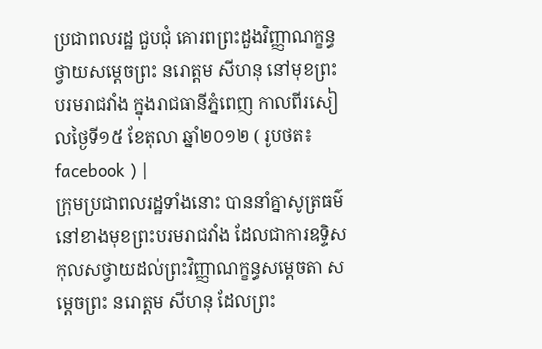ប្រជាពលរដ្ឋ ជួបជុំ គោរពព្រះដួងវិញ្ញាណក្ខន្ធ ថ្វាយសម្តេចព្រះ នរោត្តម សីហនុ នៅមុខព្រះបរមរាជវាំង ក្នុងរាជធានីភ្នំពេញ កាលពីរសៀលថ្ងៃទី១៥ ខែតុលា ឆ្នាំ២០១២ ( រូបថត៖ facebook ) |
ក្រុមប្រជាពលរដ្ឋទាំងនោះ បាននាំគ្នាសូត្រធម៌ នៅខាងមុខព្រះបរមរាជវាំង ដែលជាការឧទ្ទិសកុលសថ្វាយដល់ព្រះវិញ្ញាណក្ខន្ធសម្តេចតា សម្តេចព្រះ នរោត្តម សីហនុ ដែលព្រះ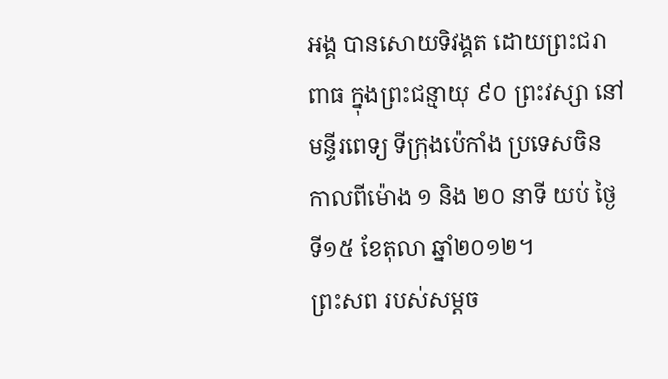អង្គ បានសោយទិវង្គត ដោយព្រះជរាពាធ ក្នុងព្រះជន្មាយុ ៩០ ព្រះវស្សា នៅមន្ទីរពេទ្យ ទីក្រុងប៉េកាំង ប្រទេសចិន កាលពីម៉ោង ១ និង ២០ នាទី យប់ ថ្ងៃទី១៥ ខែតុលា ឆ្នាំ២០១២។
ព្រះសព របស់សម្តច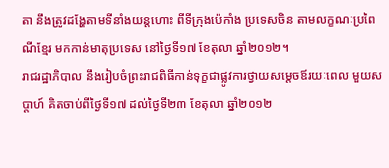តា នឹងត្រូវដង្ហែតាមទីនាំងយន្តហោះ ពីទីក្រុងប៉េកាំង ប្រទេសចិន តាមលក្ខណៈប្រពៃណីខ្មែរ មកកាន់មាតុប្រទេស នៅថ្ងៃទី១៧ ខែតុលា ឆ្នាំ២០១២។
រាជរដ្ឋាភិបាល នឹងរៀបចំព្រះរាជពិធីកាន់ទុក្ខជាផ្លូវការថ្វាយសម្តេចឪរយៈពេល មួយសប្តាហ៍ គិតចាប់ពីថ្ងៃទី១៧ ដល់ថ្ងៃទី២៣ ខែតុលា ឆ្នាំ២០១២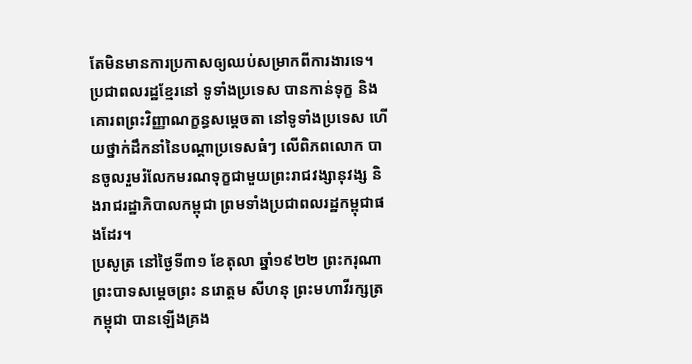តែមិនមានការប្រកាសឲ្យឈប់សម្រាកពីការងារទេ។
ប្រជាពលរដ្ឋខ្មែរនៅ ទូទាំងប្រទេស បានកាន់ទុក្ខ និងគោរពព្រះវិញ្ញាណក្ខន្ធសម្តេចតា នៅទូទាំងប្រទេស ហើយថ្នាក់ដឹកនាំនៃបណ្តាប្រទេសធំៗ លើពិភពលោក បានចូលរួមរំលែកមរណទុក្ខជាមួយព្រះរាជវង្សានុវង្ស និងរាជរដ្ឋាភិបាលកម្ពុជា ព្រមទាំងប្រជាពលរដ្ឋកម្ពុជាផងដែរ។
ប្រសូត្រ នៅថ្ងៃទី៣១ ខែតុលា ឆ្នាំ១៩២២ ព្រះករុណា ព្រះបាទសម្ដេចព្រះ នរោត្ដម សីហនុ ព្រះមហាវីរក្សត្រកម្ពុជា បានឡើងគ្រង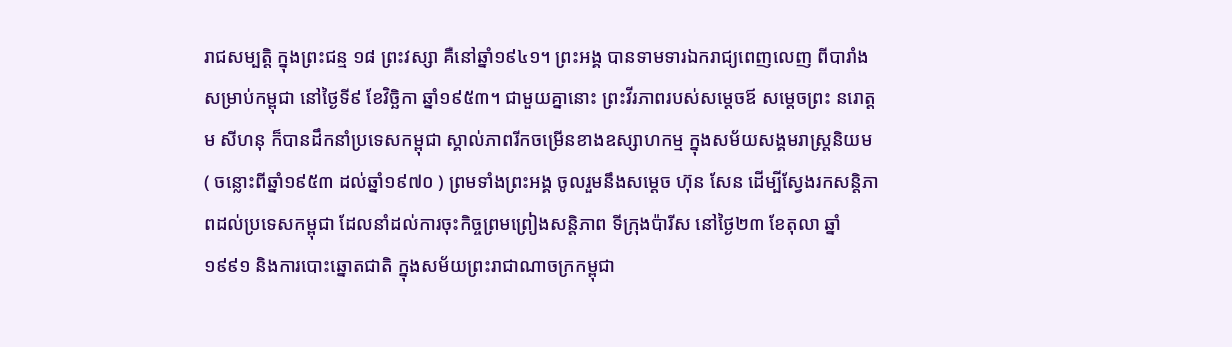រាជសម្បត្តិ ក្នុងព្រះជន្ម ១៨ ព្រះវស្សា គឺនៅឆ្នាំ១៩៤១។ ព្រះអង្គ បានទាមទារឯករាជ្យពេញលេញ ពីបារាំង សម្រាប់កម្ពុជា នៅថ្ងៃទី៩ ខែវិច្ឆិកា ឆ្នាំ១៩៥៣។ ជាមួយគ្នានោះ ព្រះវីរភាពរបស់សម្តេចឪ សម្តេចព្រះ នរោត្តម សីហនុ ក៏បានដឹកនាំប្រទេសកម្ពុជា ស្គាល់ភាពរីកចម្រើនខាងឧស្សាហកម្ម ក្នុងសម័យសង្គមរាស្ត្រនិយម ( ចន្លោះពីឆ្នាំ១៩៥៣ ដល់ឆ្នាំ១៩៧០ ) ព្រមទាំងព្រះអង្គ ចូលរួមនឹងសម្តេច ហ៊ុន សែន ដើម្បីស្វែងរកសន្តិភាពដល់ប្រទេសកម្ពុជា ដែលនាំដល់ការចុះកិច្ចព្រមព្រៀងសន្តិភាព ទីក្រុងប៉ារីស នៅថ្ងៃ២៣ ខែតុលា ឆ្នាំ១៩៩១ និងការបោះឆ្នោតជាតិ ក្នុងសម័យព្រះរាជាណាចក្រកម្ពុជា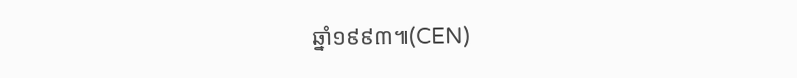ឆ្នាំ១៩៩៣៕(CEN)